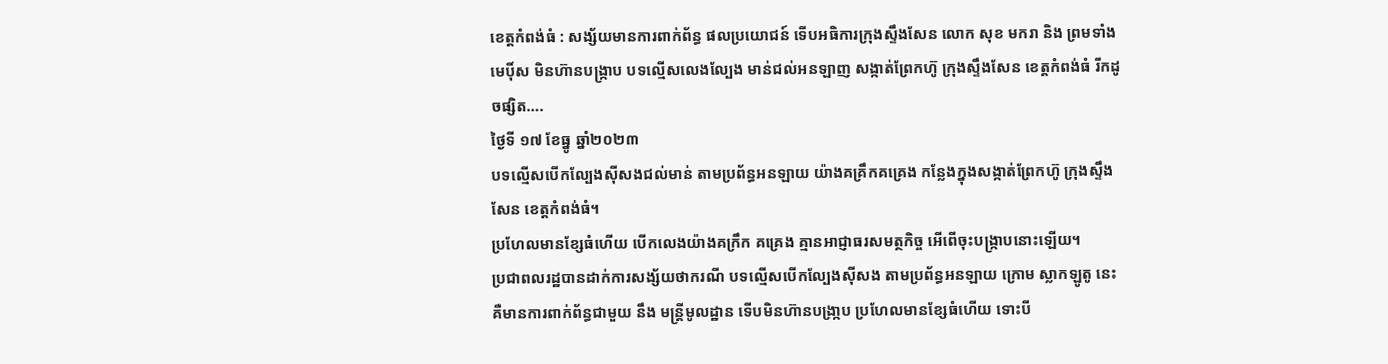ខេត្តកំពង់ធំ : សង្ស័យមានការពាក់ព័ន្ធ ផលប្រយោជន៍ ទើបអធិការក្រុងស្ទឹងសែន លោក សុខ មករា និង ព្រមទាំងមេប៉ិ៍ស មិនហ៊ានបង្ក្រាប បទល្មើសលេងល្បែង មាន់ជល់អនឡាញ សង្កាត់ព្រែកហ៊ូ ក្រុងស្ទឹងសែន ខេត្តកំពង់ធំ រីកដូចផ្សិត….
ថ្ងៃទី ១៧ ខែធ្នូ ឆ្នាំ២០២៣
បទល្មើសបើកល្បែងសុីសងជល់មាន់ តាមប្រព័ន្ធអនឡាយ យ៉ាងគគ្រឹកគគ្រេង កន្លែងក្នុងសង្កាត់ព្រែកហ៊ូ ក្រុងស្ទឹងសែន ខេត្តកំពង់ធំ។
ប្រហែលមានខ្សែធំហើយ បើកលេងយ៉ាងគក្រឹក គគ្រេង គ្មានអាជ្ញាធរសមត្ថកិច្ច អើពើចុះបង្ក្រាបនោះឡើយ។
ប្រជាពលរដ្ឋបានដាក់ការសង្ស័យថាករណី បទល្មើសបើកល្បែងសុីសង តាមប្រព័ន្ធអនឡាយ ក្រោម ស្លាកឡូតូ នេះគឺមានការពាក់ព័ន្ធជាមួយ នឹង មន្ត្រីមូលដ្ឋាន ទើបមិនហ៊ានបង្រា្កប ប្រហែលមានខ្សែធំហើយ ទោះបី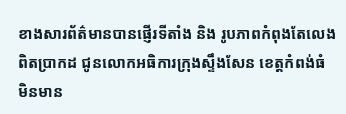ខាងសារព័ត៌មានបានផ្ញើរទីតាំង និង រូបភាពកំពុងតែលេងពិតប្រាកដ ជូនលោកអធិការក្រុងស្ទឹងសែន ខេត្តកំពង់ធំ មិនមាន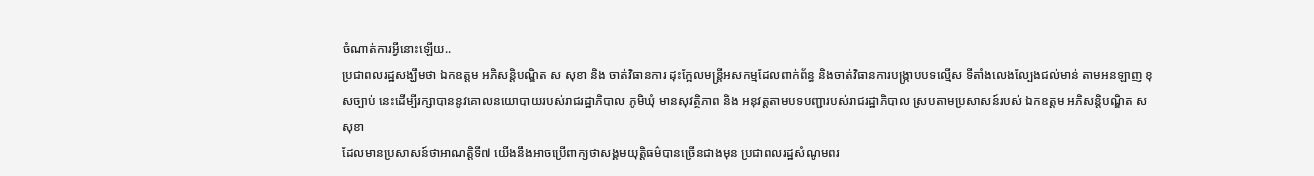ចំណាត់ការអ្វីនោះឡើយ..
ប្រជាពលរដ្ឋសង្ឃឹមថា ឯកឧត្តម អភិសន្តិបណ្ឌិត ស សុខា និង ចាត់វិធានការ ដុះក្អែលមន្ត្រីអសកម្មដែលពាក់ព័ន្ធ និងចាត់វិធានការបង្ក្រាបបទល្មើស ទីតាំងលេងល្បែងជល់មាន់ តាមអនឡាញ ខុសច្បាប់ នេះដើម្បីរក្សាបាននូវគោលនយោបាយរបស់រាជរដ្ឋាភិបាល ភូមិឃុំ មានសុវត្ថិភាព និង អនុវត្តតាមបទបញ្ជារបស់រាជរដ្ឋាភិបាល ស្របតាមប្រសាសន៍របស់ ឯកឧត្តម អភិសន្តិបណ្ឌិត ស សុខា
ដែលមានប្រសាសន៍ថាអាណត្តិទី៧ យើងនឹងអាចប្រើពាក្យថាសង្គមយុត្តិធម៌បានច្រើនជាងមុន ប្រជាពលរដ្ឋសំណូមពរ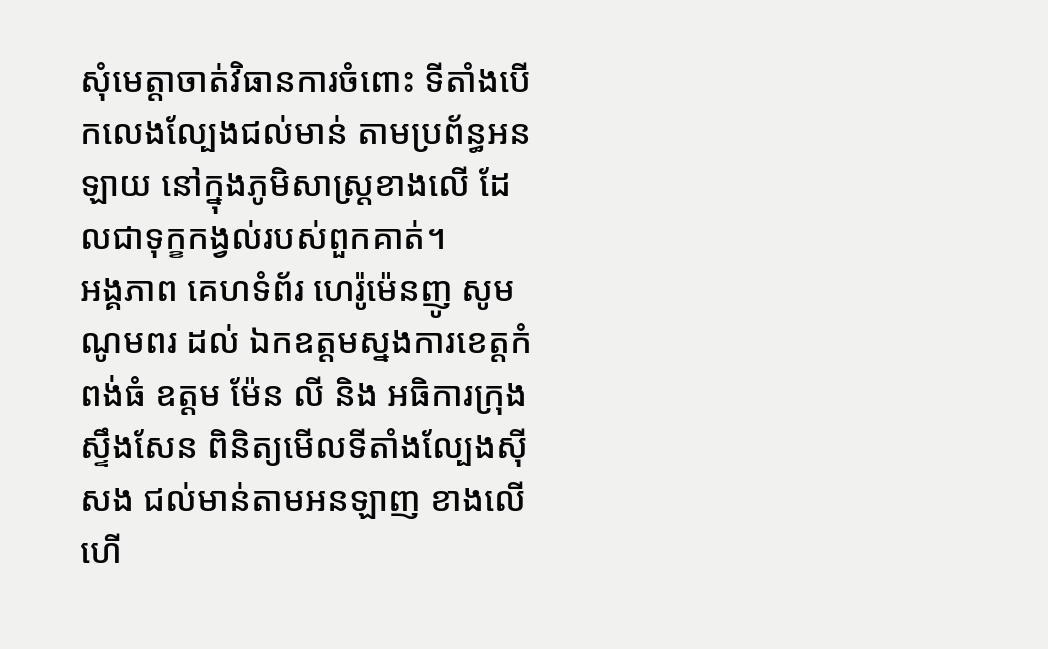សុំមេត្តាចាត់វិធានការចំពោះ ទីតាំងបើកលេងល្បែងជល់មាន់ តាមប្រព័ន្ធអនឡាយ នៅក្នុងភូមិសាស្ត្រខាងលើ ដែលជាទុក្ខកង្វល់របស់ពួកគាត់។
អង្គភាព គេហទំព័រ ហេរ៉ូម៉េនញូ សូមណូមពរ ដល់ ឯកឧត្ដមស្នងការខេត្តកំពង់ធំ ឧត្តម ម៉ែន លី និង អធិការក្រុងស្ទឹងសែន ពិនិត្យមើលទីតាំងល្បែងសុីសង ជល់មាន់តាមអនឡាញ ខាងលើហើ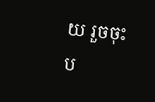យ រួចចុះប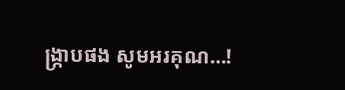ង្ក្រាបផង សូមអរគុណ…!